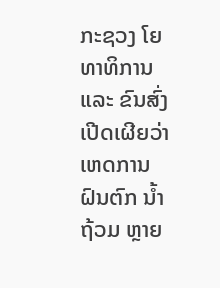ກະຊວງ ໂຍທາທິການ ແລະ ຂົນສົ່ງ ເປີດເຜີຍວ່າ ເຫດການ ຝົນຕົກ ນ້ຳຖ້ວມ ຫຼາຍ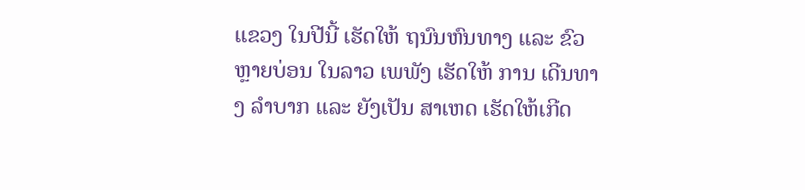ແຂວງ ໃນປີນີ້ ເຮັດໃຫ້ ຖນົນຫົນທາງ ແລະ ຂົວ ຫຼາຍບ່ອນ ໃນລາວ ເພພັງ ເຮັດໃຫ້ ການ ເດີນທາງ ລຳບາກ ແລະ ຍັງເປັນ ສາເຫດ ເຮັດໃຫ້ເກີດ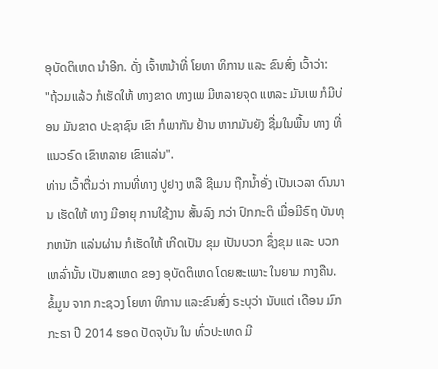ອຸບັດຕິເຫດ ນຳອີກ. ດັ່ງ ເຈົ້າຫນ້າທີ່ ໂຍທາ ທິການ ແລະ ຂົນສົ່ງ ເວົ້າວ່າ:
"ຖ້ວມແລ້ວ ກໍເຮັດໃຫ້ ທາງຂາດ ທາງເພ ມີຫລາຍຈຸດ ແຫລະ ມັນເພ ກໍມີບ່ອນ ມັນຂາດ ປະຊາຊົນ ເຂົາ ກໍພາກັນ ຢ້ານ ຫາກມັນຍັງ ຊື່ມໃນພື້ນ ທາງ ທີ່ແນວຣົດ ເຂົາຫລາຍ ເຂົາແລ່ນ".
ທ່ານ ເວົ້າຕື່ມວ່າ ການທີ່ທາງ ປູຢາງ ຫລື ຊີເມນ ຖືກນ້ຳອັ່ງ ເປັນເວລາ ດົນນານ ເຮັດໃຫ້ ທາງ ມີອາຍຸ ການໃຊ້ງານ ສັ້ນລົງ ກວ່າ ປົກກະຕິ ເມື່ອມີຣົຖ ບັນທຸກຫນັກ ແລ່ນຜ່ານ ກໍເຮັດໃຫ້ ເກີດເປັນ ຂຸມ ເປັນບວກ ຊຶ່ງຂຸມ ແລະ ບວກ ເຫລົ່ານັ້ນ ເປັນສາເຫດ ຂອງ ອຸບັດຕິເຫດ ໂດຍສະເພາະ ໃນຍາມ ກາງຄືນ.
ຂໍ້ມູນ ຈາກ ກະຊວງ ໂຍທາ ທິການ ແລະຂົນສົ່ງ ຣະບຸວ່າ ນັບແຕ່ ເດືອນ ມົກກະຣາ ປີ 2014 ຮອດ ປັດຈຸບັນ ໃນ ທົ່ວປະເທດ ມີ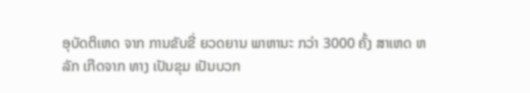ອຸບັດຕິເຫດ ຈາກ ການຂັບຂີ່ ຍວດຍານ ພາຫານະ ກວ່າ 3000 ຄັ້ງ ສາເຫດ ຫລັກ ເກີດຈາກ ທາງ ເປັນຂຸມ ເປັນບວກ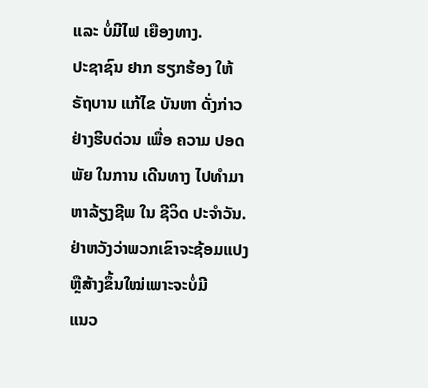ແລະ ບໍ່ມີໄຟ ເຍືອງທາງ.
ປະຊາຊົນ ຢາກ ຮຽກຮ້ອງ ໃຫ້ ຣັຖບານ ແກ້ໄຂ ບັນຫາ ດັ່ງກ່າວ ຢ່າງຮີບດ່ວນ ເພື່ອ ຄວາມ ປອດພັຍ ໃນການ ເດີນທາງ ໄປທໍາມາ ຫາລ້ຽງຊີພ ໃນ ຊີວິດ ປະຈໍາວັນ.
ຢ່າຫວັງວ່າພວກເຂົາຈະຊ້ອມແປງຫຼືສ້າງຂຶ້ນໃໝ່ເພາະຈະບໍ່ມີ
ແນວ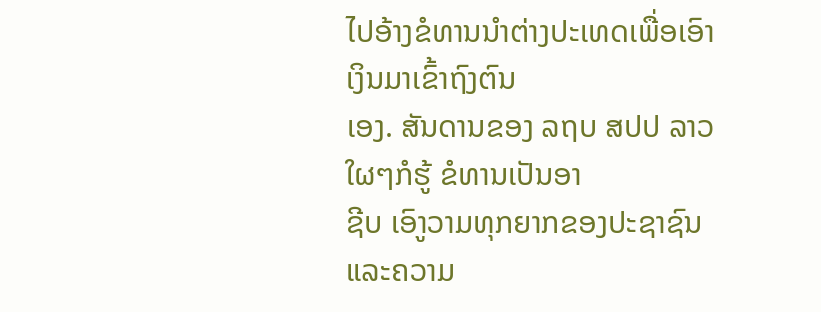ໄປອ້າງຂໍທານນຳຕ່າງປະເທດເພື່ອເອົາເງິນມາເຂົ້າຖົງຕົນ
ເອງ. ສັນດານຂອງ ລຖບ ສປປ ລາວ ໃຜໆກໍຮູ້ ຂໍທານເປັນອາ
ຊີບ ເອົາູວາມທຸກຍາກຂອງປະຊາຊົນແລະຄວາມ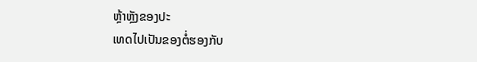ຫຼ້າຫຼັງຂອງປະ
ເທດໄປເປັນຂອງຕໍ່ຮອງກັບ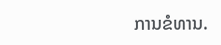ການຂໍທານ.